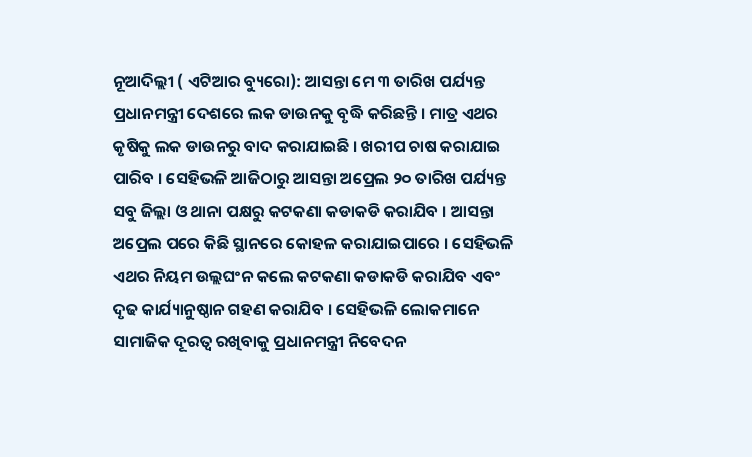ନୂଆଦିଲ୍ଲୀ ( ଏଟିଆର ବ୍ୟୁରୋ): ଆସନ୍ତା ମେ ୩ ତାରିଖ ପର୍ଯ୍ୟନ୍ତ ପ୍ରଧାନମନ୍ତ୍ରୀ ଦେଶରେ ଲକ ଡାଉନକୁ ବୃଦ୍ଧି କରିଛନ୍ତି । ମାତ୍ର ଏଥର କୃଷିକୁ ଲକ ଡାଉନରୁ ବାଦ କରାଯାଇଛି । ଖରୀପ ଚାଷ କରାଯାଇ ପାରିବ । ସେହିଭଳି ଆଜିଠାରୁ ଆସନ୍ତା ଅପ୍ରେଲ ୨୦ ତାରିଖ ପର୍ଯ୍ୟନ୍ତ ସବୁ ଜିଲ୍ଲା ଓ ଥାନା ପକ୍ଷରୁ କଟକଣା କଡାକଡି କରାଯିବ । ଆସନ୍ତା ଅପ୍ରେଲ ପରେ କିଛି ସ୍ଥାନରେ କୋହଳ କରାଯାଇପାରେ । ସେହିଭଳି ଏଥର ନିୟମ ଉଲ୍ଲଘଂନ କଲେ କଟକଣା କଡାକଡି କରାଯିବ ଏବଂ ଦୃଢ କାର୍ଯ୍ୟାନୁଷ୍ଠାନ ଗହଣ କରାଯିବ । ସେହିଭଳି ଲୋକମାନେ ସାମାଜିକ ଦୂରତ୍ୱ ରଖିବାକୁ ପ୍ରଧାନମନ୍ତ୍ରୀ ନିବେଦନ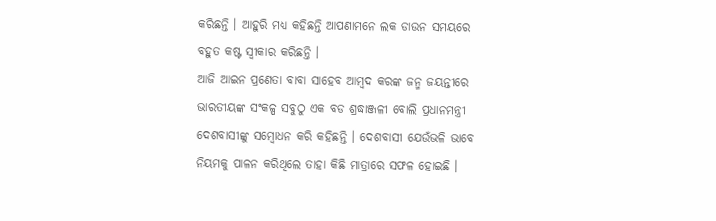କରିଛନ୍ତି । ଆହୁରି ମଧ୍ୟ କହିଛନ୍ତି ଆପଣାମନେ ଲକ ଡାଉନ ସମୟରେ ବହୁତ କଷ୍ଟ ସ୍ୱୀକାର କରିଛନ୍ତି ।
ଆଜି ଆଇନ ପ୍ରଣେତା ବାବା ସାହେବ ଆମ୍ବଦ କରଙ୍କ ଜନ୍ମ ଜୟନ୍ତୀରେ ଭାରତୀୟଙ୍କ ସଂକଳ୍ପ ସବୁଠୁ ଏକ ବଡ ଶ୍ରଦ୍ଧାଞ୍ଜଳୀ ବୋଲି ପ୍ରଧାନମନ୍ତ୍ରୀ ଦେଶବାସୀଙ୍କୁ ସମ୍ବୋଧନ କରି କହିଛନ୍ତି । ଦେଶବାସୀ ଯେଉଁଭଳି ଭାବେ ନିୟମକୁ ପାଳନ କରିଥିଲେ ତାହା କିଛି ମାତ୍ରାରେ ସଫଳ ହୋଇଛି ।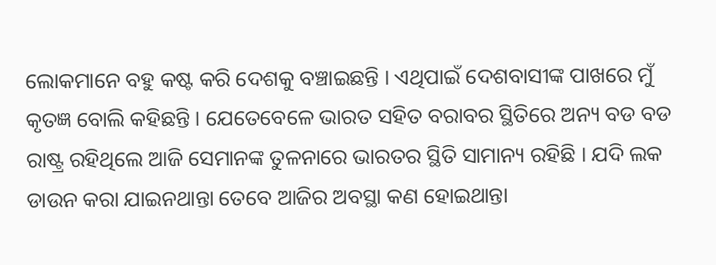ଲୋକମାନେ ବହୁ କଷ୍ଟ କରି ଦେଶକୁ ବଞ୍ଚାଇଛନ୍ତି । ଏଥିପାଇଁ ଦେଶବାସୀଙ୍କ ପାଖରେ ମୁଁ କୃତଜ୍ଞ ବୋଲି କହିଛନ୍ତି । ଯେତେବେଳେ ଭାରତ ସହିତ ବରାବର ସ୍ଥିତିରେ ଅନ୍ୟ ବଡ ବଡ ରାଷ୍ଟ୍ର ରହିଥିଲେ ଆଜି ସେମାନଙ୍କ ତୁଳନାରେ ଭାରତର ସ୍ଥିତି ସାମାନ୍ୟ ରହିଛି । ଯଦି ଲକ ଡାଉନ କରା ଯାଇନଥାନ୍ତା ତେବେ ଆଜିର ଅବସ୍ଥା କଣ ହୋଇଥାନ୍ତା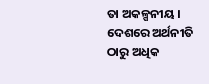ତା ଅକଳ୍ପନୀୟ । ଦେଶରେ ଅର୍ଥନୀତି ଠାରୁ ଅଧିକ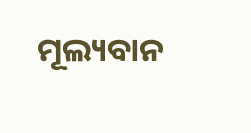ମୂଲ୍ୟବାନ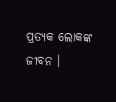ପ୍ରତ୍ୟକ ଲୋକଙ୍କ ଜୀବନ ।